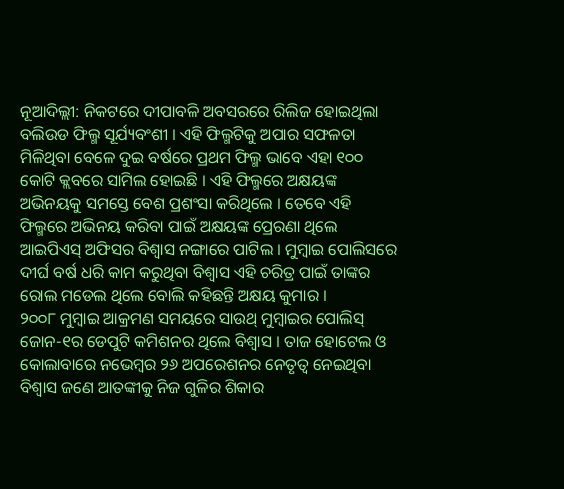ନୂଆଦିଲ୍ଲୀ: ନିକଟରେ ଦୀପାବଳି ଅବସରରେ ରିଲିଜ ହୋଇଥିଲା ବଲିଉଡ ଫିଲ୍ମ ସୂର୍ଯ୍ୟବଂଶୀ । ଏହି ଫିଲ୍ମଟିକୁ ଅପାର ସଫଳତା ମିଳିଥିବା ବେଳେ ଦୁଇ ବର୍ଷରେ ପ୍ରଥମ ଫିଲ୍ମ ଭାବେ ଏହା ୧୦୦ କୋଟି କ୍ଲବରେ ସାମିଲ ହୋଇଛି । ଏହି ଫିଲ୍ମରେ ଅକ୍ଷୟଙ୍କ ଅଭିନୟକୁ ସମସ୍ତେ ବେଶ ପ୍ରଶଂସା କରିଥିଲେ । ତେବେ ଏହି ଫିଲ୍ମରେ ଅଭିନୟ କରିବା ପାଇଁ ଅକ୍ଷୟଙ୍କ ପ୍ରେରଣା ଥିଲେ ଆଇପିଏସ୍ ଅଫିସର ବିଶ୍ୱାସ ନଙ୍ଗାରେ ପାଟିଲ । ମୁମ୍ବାଇ ପୋଲିସରେ ଦୀର୍ଘ ବର୍ଷ ଧରି କାମ କରୁଥିବା ବିଶ୍ୱାସ ଏହି ଚରିତ୍ର ପାଇଁ ତାଙ୍କର ରୋଲ ମଡେଲ ଥିଲେ ବୋଲି କହିଛନ୍ତି ଅକ୍ଷୟ କୁମାର ।
୨୦୦୮ ମୁମ୍ବାଇ ଆକ୍ରମଣ ସମୟରେ ସାଉଥ୍ ମୁମ୍ବାଇର ପୋଲିସ୍ ଜୋନ-୧ର ଡେପୁଟି କମିଶନର ଥିଲେ ବିଶ୍ୱାସ । ତାଜ ହୋଟେଲ ଓ କୋଲାବାରେ ନଭେମ୍ବର ୨୬ ଅପରେଶନର ନେତୃତ୍ୱ ନେଇଥିବା ବିଶ୍ୱାସ ଜଣେ ଆତଙ୍କୀକୁ ନିଜ ଗୁଳିର ଶିକାର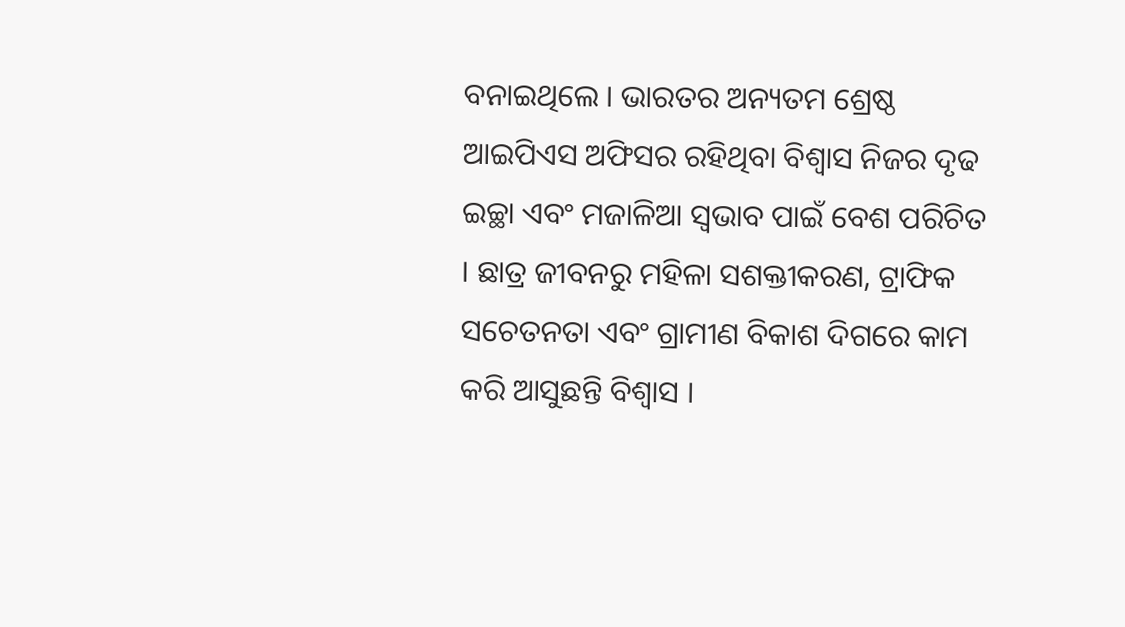ବନାଇଥିଲେ । ଭାରତର ଅନ୍ୟତମ ଶ୍ରେଷ୍ଠ ଆଇପିଏସ ଅଫିସର ରହିଥିବା ବିଶ୍ୱାସ ନିଜର ଦୃଢ ଇଚ୍ଛା ଏବଂ ମଜାଳିଆ ସ୍ୱଭାବ ପାଇଁ ବେଶ ପରିଚିତ । ଛାତ୍ର ଜୀବନରୁ ମହିଳା ସଶକ୍ତୀକରଣ, ଟ୍ରାଫିକ ସଚେତନତା ଏବଂ ଗ୍ରାମୀଣ ବିକାଶ ଦିଗରେ କାମ କରି ଆସୁଛନ୍ତି ବିଶ୍ୱାସ ।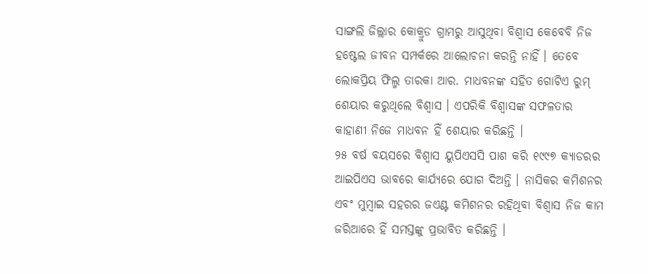ସାଙ୍ଗଲି ଜିଲ୍ଲାର କୋକ୍ରୁଡ ଗ୍ରାମରୁ ଆସୁଥିବା ବିଶ୍ୱାସ କେବେବି ନିଜ ହଷ୍ଟେଲ ଜୀବନ ସମ୍ପର୍କରେ ଆଲୋଚନା କରନ୍ତି ନାହିଁ । ତେବେ ଲୋକପ୍ରିୟ ଫିଲ୍ମ ତାରକା ଆର. ମାଧବନଙ୍କ ସହିତ ଗୋଟିଏ ରୁମ୍ ଶେୟାର କରୁଥିଲେ ବିଶ୍ୱାସ । ଏପରିକି ବିଶ୍ୱାସଙ୍କ ସଫଳତାର କାହାଣୀ ନିଜେ ମାଧବନ ହିଁ ଶେୟାର କରିଛନ୍ତି ।
୨୫ ବର୍ଷ ବୟସରେ ବିଶ୍ୱାସ ୟୁପିଏସସି ପାଶ କରି ୧୯୯୭ କ୍ୟାଡରର ଆଇପିଏସ ଭାବରେ କାର୍ଯ୍ୟରେ ଯୋଗ ଦିଅନ୍ତି । ନାସିକର କମିଶନର ଏବଂ ମୁମ୍ବାଇ ସହରର ଜଏଣ୍ଟ କମିଶନର ରହିଥିବା ବିଶ୍ୱାସ ନିଜ କାମ ଜରିଆରେ ହିଁ ସମସ୍ତଙ୍କୁ ପ୍ରଭାବିତ କରିଛନ୍ତି ।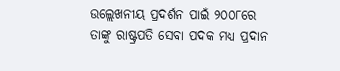ଉଲ୍ଲେଖନୀୟ ପ୍ରଦର୍ଶନ ପାଇଁ ୨୦୦୮ରେ ତାଙ୍କୁ ରାଷ୍ଟ୍ରପତି ସେବା ପଦକ ମଧ୍ୟ ପ୍ରଦାନ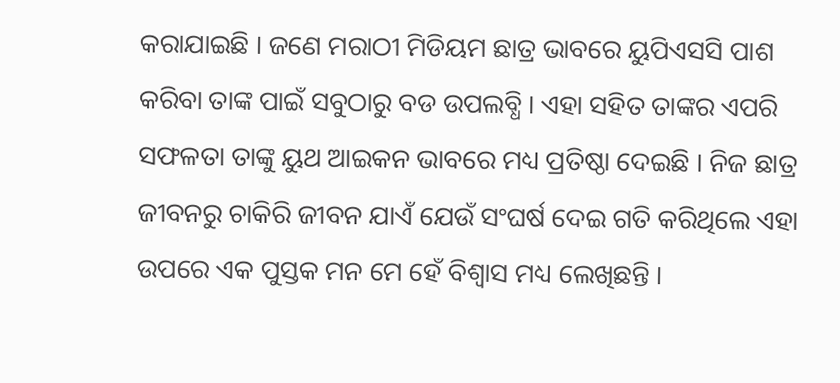କରାଯାଇଛି । ଜଣେ ମରାଠୀ ମିଡିୟମ ଛାତ୍ର ଭାବରେ ୟୁପିଏସସି ପାଶ କରିବା ତାଙ୍କ ପାଇଁ ସବୁଠାରୁ ବଡ ଉପଲବ୍ଧି । ଏହା ସହିତ ତାଙ୍କର ଏପରି ସଫଳତା ତାଙ୍କୁ ୟୁଥ ଆଇକନ ଭାବରେ ମଧ୍ୟ ପ୍ରତିଷ୍ଠା ଦେଇଛି । ନିଜ ଛାତ୍ର ଜୀବନରୁ ଚାକିରି ଜୀବନ ଯାଏଁ ଯେଉଁ ସଂଘର୍ଷ ଦେଇ ଗତି କରିଥିଲେ ଏହା ଉପରେ ଏକ ପୁସ୍ତକ ମନ ମେ ହେଁ ବିଶ୍ୱାସ ମଧ୍ୟ ଲେଖିଛନ୍ତି ।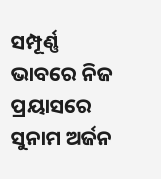ସମ୍ପୂର୍ଣ୍ଣ ଭାବରେ ନିଜ ପ୍ରୟାସରେ ସୁନାମ ଅର୍ଜନ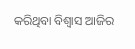କରିଥିବା ବିଶ୍ୱାସ ଆଜିର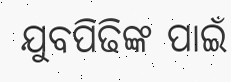ଯୁବପିଢିଙ୍କ ପାଇଁ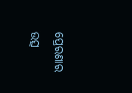ପ୍ରେରଣାର ଉତ୍ସ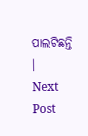ପାଲଟିଛନ୍ତି ।
Next Post